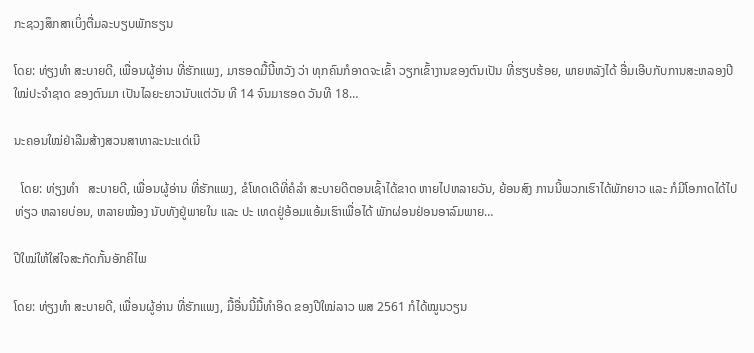ກະຊວງສຶກສາເບິ່ງຕື່ມລະບຽບພັກຮຽນ

ໂດຍ: ທ່ຽງທຳ ສະບາຍດີ, ເພື່ອນຜູ້ອ່ານ ທີ່ຮັກແພງ, ມາຮອດມື້ນີ້ຫວັງ ວ່າ ທຸກຄົນກໍອາດຈະເຂົ້າ ວຽກເຂົ້າງານຂອງຕົນເປັນ ທີ່ຮຽບຮ້ອຍ, ພາຍຫລັງໄດ້ ອື່ມເອີບກັບການສະຫລອງປີ ໃໝ່ປະຈຳຊາດ ຂອງຕົນມາ ເປັນໄລຍະຍາວນັບແຕ່ວັນ ທີ 14 ຈົນມາຮອດ ວັນທີ 18…

ນະຄອນໃໝ່ຢ່າລືມສ້າງສວນສາທາລະນະແດ່ເນີ

  ໂດຍ: ທ່ຽງທຳ   ສະບາຍດີ, ເພື່ອນຜູ້ອ່ານ ທີ່ຮັກແພງ, ຂໍໂທດເດີທີ່ຄໍລຳ ສະບາຍດີຕອນເຊົ້າໄດ້ຂາດ ຫາຍໄປຫລາຍວັນ, ຍ້ອນສົງ ການນີ້ພວກເຮົາໄດ້ພັກຍາວ ແລະ ກໍມີໂອກາດໄດ້ໄປທ່ຽວ ຫລາຍບ່ອນ, ຫລາຍໝ້ອງ ນັບທັງຢູ່ພາຍໃນ ແລະ ປະ ເທດຢູ່ອ້ອມແອ້ມເຮົາເພື່ອໄດ້ ພັກຜ່ອນຢ່ອນອາລົມພາຍ…

ປີໃໝ່ໃຫ້ໃສ່ໃຈສະກັດກັ້ນອັກຄີໄພ

ໂດຍ: ທ່ຽງທຳ ສະບາຍດີ, ເພື່ອນຜູ້ອ່ານ ທີ່ຮັກແພງ, ມື້ອື່ນນີ້ມື້ທຳອິດ ຂອງປີໃໝ່ລາວ ພສ 2561 ກໍໄດ້ໝູນວຽນ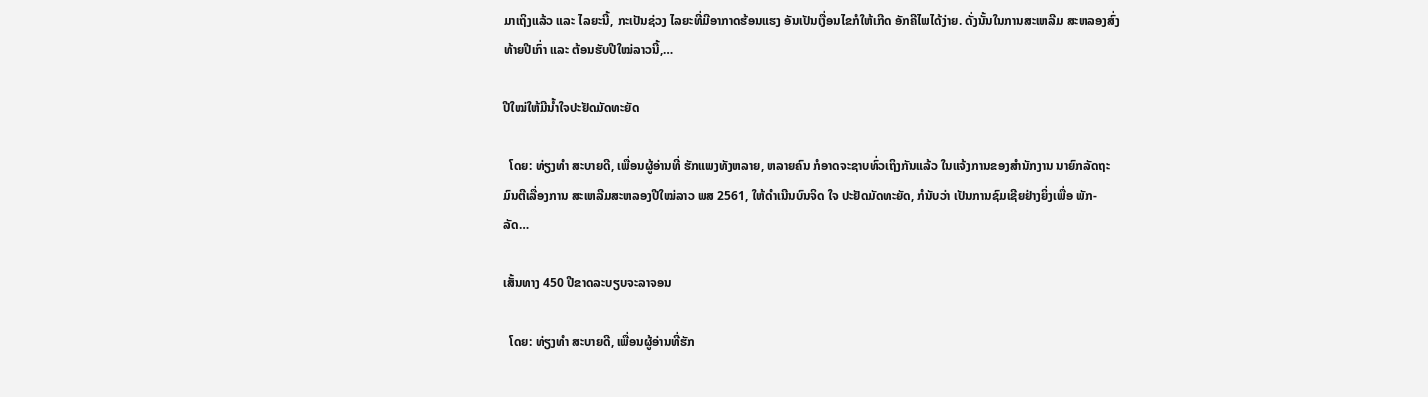ມາເຖິງແລ້ວ ແລະ ໄລຍະນີ້, ກະເປັນຊ່ວງ ໄລຍະທີ່ມີອາກາດຮ້ອນແຮງ ອັນເປັນເງື່ອນໄຂກໍໃຫ້ເກີດ ອັກຄີໄພໄດ້ງ່າຍ. ດັ່ງນັ້ນໃນການສະເຫລີມ ສະຫລອງສົ່ງທ້າຍປີເກົ່າ ແລະ ຕ້ອນຮັບປີໃໝ່ລາວນີ້,…

ປີໃໝ່ໃຫ້ມີນ້ຳໃຈປະຢັດມັດທະຍັດ

  ໂດຍ: ທ່ຽງທຳ ສະບາຍດີ, ເພື່ອນຜູ້ອ່ານທີ່ ຮັກແພງທັງຫລາຍ, ຫລາຍຄົນ ກໍອາດຈະຊາບທົ່ວເຖິງກັນແລ້ວ ໃນແຈ້ງການຂອງສຳນັກງານ ນາຍົກລັດຖະມົນຕີເລື່ອງການ ສະເຫລີມສະຫລອງປີໃໝ່ລາວ ພສ 2561, ໃຫ້ດຳເນີນບົນຈິດ ໃຈ ປະຢັດມັດທະຍັດ, ກໍນັບວ່າ ເປັນການຊົມເຊີຍຢ່າງຍິ່ງເພື່ອ ພັກ- ລັດ…

ເສັ້ນທາງ 450 ປີຂາດລະບຽບຈະລາຈອນ

  ໂດຍ: ທ່ຽງທຳ ສະບາຍດີ, ເພື່ອນຜູ້ອ່ານທີ່ຮັກ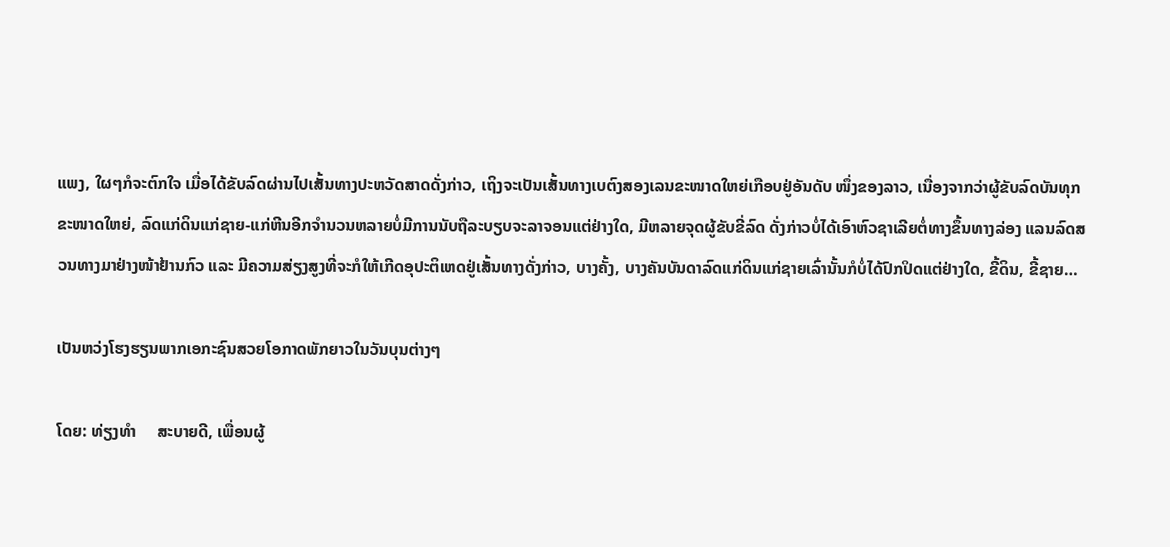ແພງ, ໃຜໆກໍຈະຕົກໃຈ ເມື່ອໄດ້ຂັບລົດຜ່ານໄປເສັ້ນທາງປະຫວັດສາດດັ່ງກ່າວ, ເຖິງຈະເປັນເສັ້ນທາງເບຕົງສອງເລນຂະໜາດໃຫຍ່ເກືອບຢູ່ອັນດັບ ໜຶ່ງຂອງລາວ, ເນື່ອງຈາກວ່າຜູ້ຂັບລົດບັນທຸກຂະໜາດໃຫຍ່, ລົດແກ່ດິນແກ່ຊາຍ-ແກ່ຫີນອີກຈຳນວນຫລາຍບໍ່ມີການນັບຖືລະບຽບຈະລາຈອນແຕ່ຢ່າງໃດ, ມີຫລາຍຈຸດຜູ້ຂັບຂີ່ລົດ ດັ່ງກ່າວບໍ່ໄດ້ເອົາຫົວຊາເລີຍຕໍ່ທາງຂຶ້ນທາງລ່ອງ ແລນລົດສວນທາງມາຢ່າງໜ້າຢ້ານກົວ ແລະ ມີຄວາມສ່ຽງສູງທີ່ຈະກໍໃຫ້ເກີດອຸປະຕິເຫດຢູ່ເສັ້ນທາງດັ່ງກ່າວ, ບາງຄັ້ງ, ບາງຄັນບັນດາລົດແກ່ດິນແກ່ຊາຍເລົ່ານັ້ນກໍບໍ່ໄດ້ປົກປິດແຕ່ຢ່າງໃດ, ຂີ້ດິນ, ຂີ້ຊາຍ…

ເປັນຫວ່ງໂຮງຮຽນພາກເອກະຊົນສວຍໂອກາດພັກຍາວໃນວັນບຸນຕ່າງໆ

ໂດຍ: ທ່ຽງທຳ     ສະບາຍດີ, ເພື່ອນຜູ້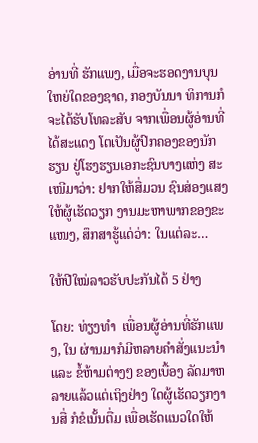ອ່ານທີ່ ຮັກແພງ, ເມື່ອຈະຮອດງານບຸນ ໃຫຍ່ໃດຂອງຊາດ, ກອງບັນນາ ທິການກໍຈະໄດ້ຮັບໂທລະສັບ ຈາກເພື່ອນຜູ້ອ່ານທີ່ໄດ້ສະແດງ ໂຕເປັນຜູ້ປົກຄອງຂອງນັກ ຮຽນ ຢູ່ໂຮງຮຽນເອກະຊົນບາງແຫ່ງ ສະເໜີມາວ່າ: ຢາກໃຫ້ສື່ມວນ ຊົນສ່ອງແສງໃຫ້ຜູ້ເຮັດວຽກ ງານມະຫາພາກຂອງຂະແໜງ, ສຶກສາຮູ້ແດ່ວ່າ: ໃນແຕ່ລະ…

ໃຫ້ປີໃໝ່ລາວຮັບປະກັນໄດ້ 5 ຢ່າງ

ໂດຍ: ທ່ຽງທຳ  ເພື່ອນຜູ້ອ່ານທີ່ຮັກແພງ, ໃນ ຜ່ານມາກໍມີຫລາຍຄຳສັ່ງແນະນຳ ແລະ ຂໍ້ຫ້າມຕ່າງໆ ຂອງເບື້ອງ ລັດມາຫລາຍແລ້ວແຕ່ເຖິງຢ່າງ ໃດຜູ້ເຮັດວຽກງານສື່ ກໍຂໍເນັ້ນຕື່ມ ເພື່ອເຮັດແນວໃດໃຫ້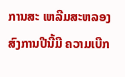ການສະ ເຫລີມສະຫລອງສົງການປີນີ້ມີ ຄວາມເບີກ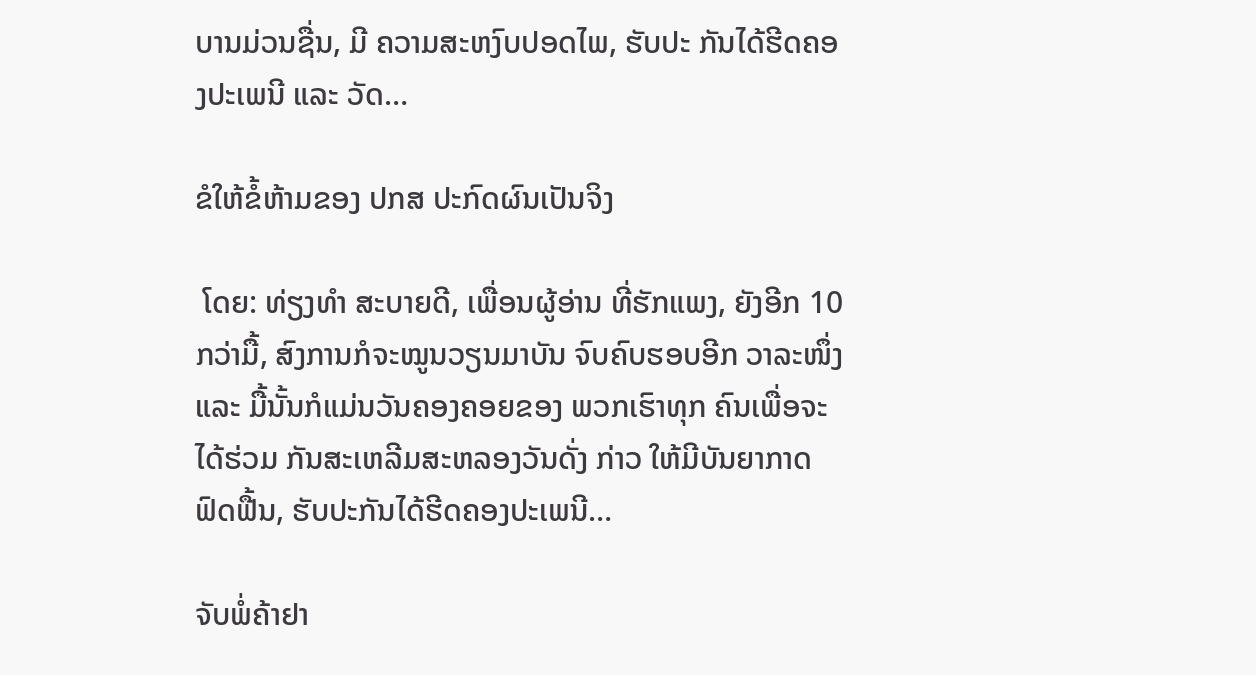ບານມ່ວນຊື່ນ, ມີ ຄວາມສະຫງົບປອດໄພ, ຮັບປະ ກັນໄດ້ຮີດຄອງປະເພນີ ແລະ ວັດ…

ຂໍໃຫ້ຂໍ້ຫ້າມຂອງ ປກສ ປະກົດຜົນເປັນຈິງ

 ໂດຍ: ທ່ຽງທຳ ສະບາຍດີ, ເພື່ອນຜູ້ອ່ານ ທີ່ຮັກແພງ, ຍັງອີກ 10 ກວ່າມື້, ສົງການກໍຈະໝູນວຽນມາບັນ ຈົບຄົບຮອບອີກ ວາລະໜຶ່ງ ແລະ ມື້ນັ້ນກໍແມ່ນວັນຄອງຄອຍຂອງ ພວກເຮົາທຸກ ຄົນເພື່ອຈະ ໄດ້ຮ່ວມ ກັນສະເຫລີມສະຫລອງວັນດັ່ງ ກ່າວ ໃຫ້ມີບັນຍາກາດຟົດຟື້ນ, ຮັບປະກັນໄດ້ຮີດຄອງປະເພນີ…

ຈັບພໍ່ຄ້າຢາ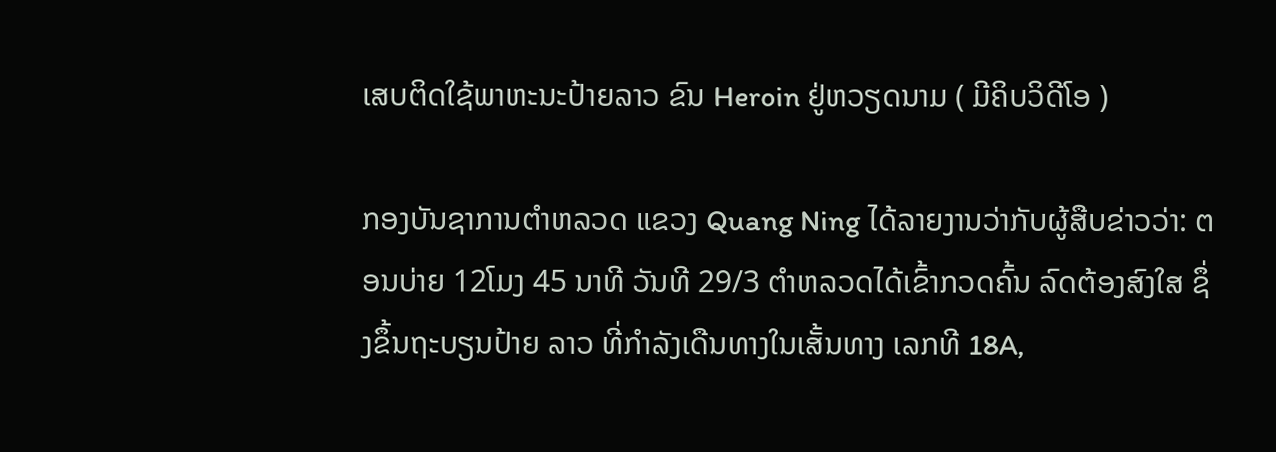ເສບຕິດໃຊ້ພາຫະນະປ້າຍລາວ ຂົນ Heroin ຢູ່ຫວຽດນາມ ( ມີຄິບວິດີໂອ )

ກອງບັນຊາການຕຳຫລວດ ແຂວງ Quang Ning ໄດ້ລາຍງານວ່າກັບຜູ້ສືບຂ່າວວ່າ: ຕອນບ່າຍ 12ໂມງ 45 ນາທີ ວັນທີ 29/3 ຕຳຫລວດໄດ້ເຂົ້າກວດຄົ້ນ ລົດຕ້ອງສົງໃສ ຊຶ່ງຂຶ້ນຖະບຽນປ້າຍ ລາວ ທີ່ກຳລັງເດືນທາງໃນເສັ້ນທາງ ເລກທີ 18A,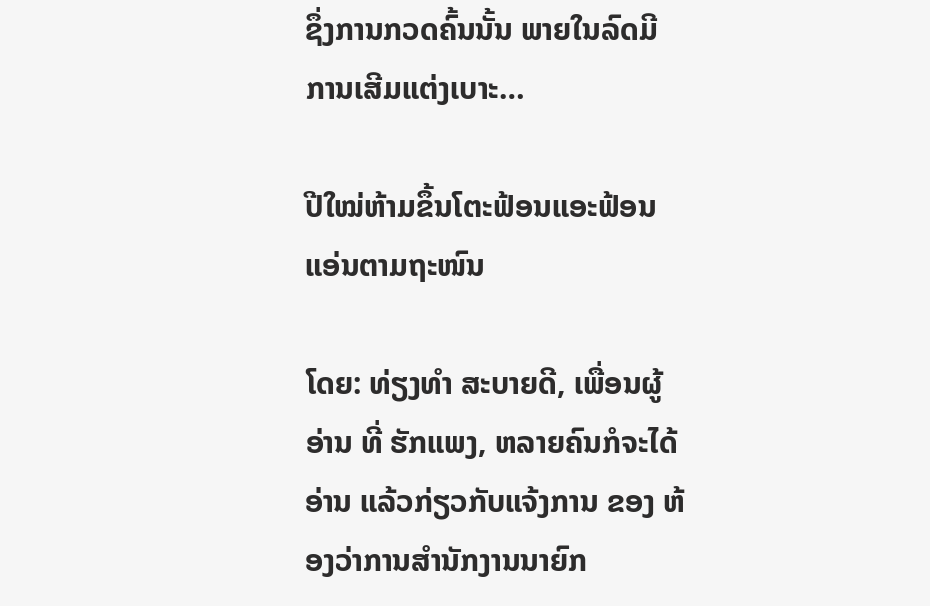ຊຶ່ງການກວດຄົ້ນນັ້ນ ພາຍໃນລົດມີການເສີມແຕ່ງເບາະ…

ປີໃໝ່ຫ້າມຂຶ້ນໂຕະຟ້ອນແອະຟ້ອນແອ່ນຕາມຖະໜົນ

ໂດຍ: ທ່ຽງທຳ ສະບາຍດີ, ເພື່ອນຜູ້ອ່ານ ທີ່ ຮັກແພງ, ຫລາຍຄົນກໍຈະໄດ້ ອ່ານ ແລ້ວກ່ຽວກັບແຈ້ງການ ຂອງ ຫ້ອງວ່າການສຳນັກງານນາຍົກ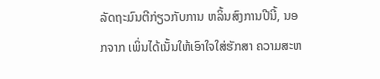ລັດຖະມົນຕີກ່ຽວກັບການ ຫລິ້ນສົງການປີນີ້, ນອກຈາກ ເພິ່ນໄດ້ເນັ້ນໃຫ້ເອົາໃຈໃສ່ຮັກສາ ຄວາມສະຫ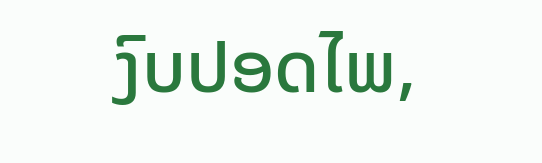ງົບປອດໄພ,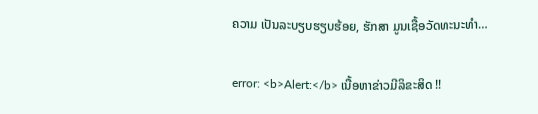ຄວາມ ເປັນລະບຽບຮຽບຮ້ອຍ, ຮັກສາ ມູນເຊື້ອວັດທະນະທຳ…

error: <b>Alert:</b> ເນື້ອຫາຂ່າວມີລິຂະສິດ !!